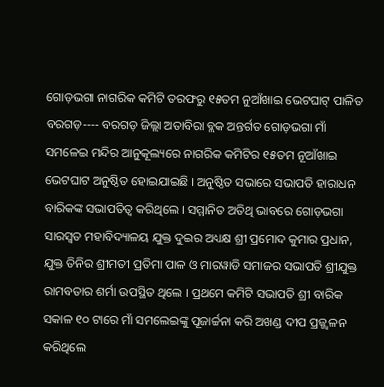ଗୋଡ଼ଭଗା ନାଗରିକ କମିଟି ତରଫରୁ ୧୫ତମ ନୁଆଁଖାଇ ଭେଟଘାଟ୍ ପାଳିତ
ବରଗଡ଼---- ବରଗଡ଼ ଜିଲ୍ଲା ଅତାବିରା ବ୍ଲକ ଅନ୍ତର୍ଗତ ଗୋଡ଼ଭଗା ମାଁ ସମଳେଇ ମନ୍ଦିର ଆନୁକୂଲ୍ୟରେ ନାଗରିକ କମିଟିର ୧୫ତମ ନୂଆଁଖାଇ ଭେଟଘାଟ ଅନୁଷ୍ଠିତ ହୋଇଯାଇଛି । ଅନୁଷ୍ଠିତ ସଭାରେ ସଭାପତି ହାରାଧନ ବାରିକଙ୍କ ସଭାପତିତ୍ୱ କରିଥିଲେ । ସମ୍ମାନିତ ଅତିଥି ଭାବରେ ଗୋଡ଼ଭଗା ସାରସ୍ୱତ ମହାବିଦ୍ୟାଳୟ ଯୁକ୍ତ ଦୁଇର ଅଧ୍ୟକ୍ଷ ଶ୍ରୀ ପ୍ରମୋଦ କୁମାର ପ୍ରଧାନ, ଯୁକ୍ତ ତିନିର ଶ୍ରୀମତୀ ପ୍ରତିମା ପାଳ ଓ ମାରୱାଡି ସମାଜର ସଭାପତି ଶ୍ରୀଯୁକ୍ତ ରାମବତାର ଶର୍ମା ଉପସ୍ଥିତ ଥିଲେ । ପ୍ରଥମେ କମିଟି ସଭାପତି ଶ୍ରୀ ବାରିକ ସକାଳ ୧୦ ଟାରେ ମାଁ ସମଲେଇଙ୍କୁ ପୂଜାର୍ଚ୍ଚନା କରି ଅଖଣ୍ଡ ଦୀପ ପ୍ରଜ୍ଜ୍ଵଳନ କରିଥିଲେ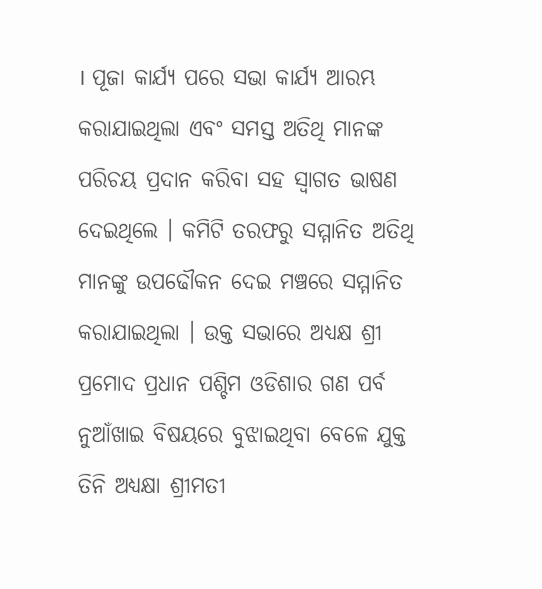। ପୂଜା କାର୍ଯ୍ୟ ପରେ ସଭା କାର୍ଯ୍ୟ ଆରମ୍ଭ କରାଯାଇଥିଲା ଏବଂ ସମସ୍ତ ଅତିଥି ମାନଙ୍କ ପରିଚୟ ପ୍ରଦାନ କରିବା ସହ ସ୍ୱାଗତ ଭାଷଣ ଦେଇଥିଲେ । କମିଟି ତରଫରୁ ସମ୍ମାନିତ ଅତିଥି ମାନଙ୍କୁ ଉପଢୌକନ ଦେଇ ମଞ୍ଚରେ ସମ୍ମାନିତ କରାଯାଇଥିଲା । ଉକ୍ତ ସଭାରେ ଅଧ୍ୟକ୍ଷ ଶ୍ରୀ ପ୍ରମୋଦ ପ୍ରଧାନ ପଶ୍ଚିମ ଓଡିଶାର ଗଣ ପର୍ବ ନୁଆଁଖାଇ ବିଷୟରେ ବୁଝାଇଥିବା ବେଳେ ଯୁକ୍ତ ତିନି ଅଧ୍ୟକ୍ଷା ଶ୍ରୀମତୀ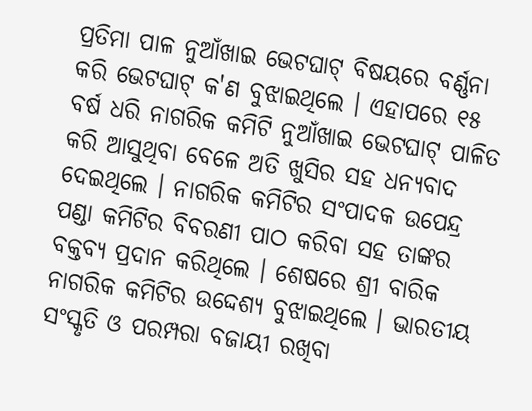ପ୍ରତିମା ପାଳ ନୁଆଁଖାଇ ଭେଟଘାଟ୍ ବିଷୟରେ ବର୍ଣ୍ଣନା କରି ଭେଟଘାଟ୍ କ'ଣ ବୁଝାଇଥିଲେ । ଏହାପରେ ୧୫ ବର୍ଷ ଧରି ନାଗରିକ କମିଟି ନୁଆଁଖାଇ ଭେଟଘାଟ୍ ପାଳିତ କରି ଆସୁଥିବା ବେଳେ ଅତି ଖୁସିର ସହ ଧନ୍ୟବାଦ ଦେଇଥିଲେ । ନାଗରିକ କମିଟିର ସଂପାଦକ ଉପେନ୍ଦ୍ର ପଣ୍ଡା କମିଟିର ବିବରଣୀ ପାଠ କରିବା ସହ ତାଙ୍କର ବକ୍ତବ୍ୟ ପ୍ରଦାନ କରିଥିଲେ । ଶେଷରେ ଶ୍ରୀ ବାରିକ ନାଗରିକ କମିଟିର ଉଦ୍ଦେଶ୍ୟ ବୁଝାଇଥିଲେ । ଭାରତୀୟ ସଂସ୍କୃତି ଓ ପରମ୍ପରା ବଜାୟୀ ରଖିବା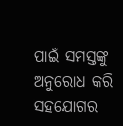ପାଇଁ ସମସ୍ତଙ୍କୁ ଅନୁରୋଧ କରି ସହଯୋଗର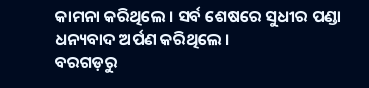କାମନା କରିଥିଲେ । ସର୍ବ ଶେଷରେ ସୁଧୀର ପଣ୍ଡା ଧନ୍ୟବାଦ ଅର୍ପଣ କରିଥିଲେ ।
ବରଗଡ଼ରୁ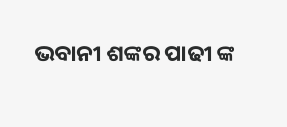ଭବାନୀ ଶଙ୍କର ପାଢୀ ଙ୍କ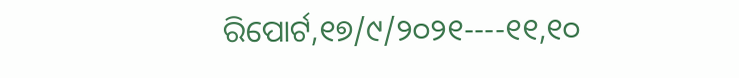ରିପୋର୍ଟ,୧୭/୯/୨୦୨୧----୧୧,୧୦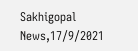Sakhigopal News,17/9/2021